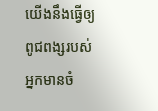យើងនឹងធ្វើឲ្យពូជពង្សរបស់អ្នកមានចំ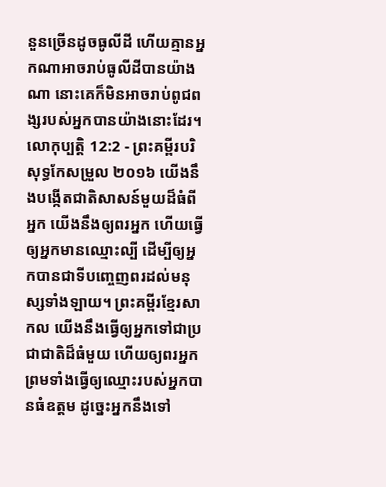នួនច្រើនដូចធូលីដី ហើយគ្មានអ្នកណាអាចរាប់ធូលីដីបានយ៉ាងណា នោះគេក៏មិនអាចរាប់ពូជពង្សរបស់អ្នកបានយ៉ាងនោះដែរ។
លោកុប្បត្តិ 12:2 - ព្រះគម្ពីរបរិសុទ្ធកែសម្រួល ២០១៦ យើងនឹងបង្កើតជាតិសាសន៍មួយដ៏ធំពីអ្នក យើងនឹងឲ្យពរអ្នក ហើយធ្វើឲ្យអ្នកមានឈ្មោះល្បី ដើម្បីឲ្យអ្នកបានជាទីបញ្ចេញពរដល់មនុស្សទាំងឡាយ។ ព្រះគម្ពីរខ្មែរសាកល យើងនឹងធ្វើឲ្យអ្នកទៅជាប្រជាជាតិដ៏ធំមួយ ហើយឲ្យពរអ្នក ព្រមទាំងធ្វើឲ្យឈ្មោះរបស់អ្នកបានធំឧត្ដម ដូច្នេះអ្នកនឹងទៅ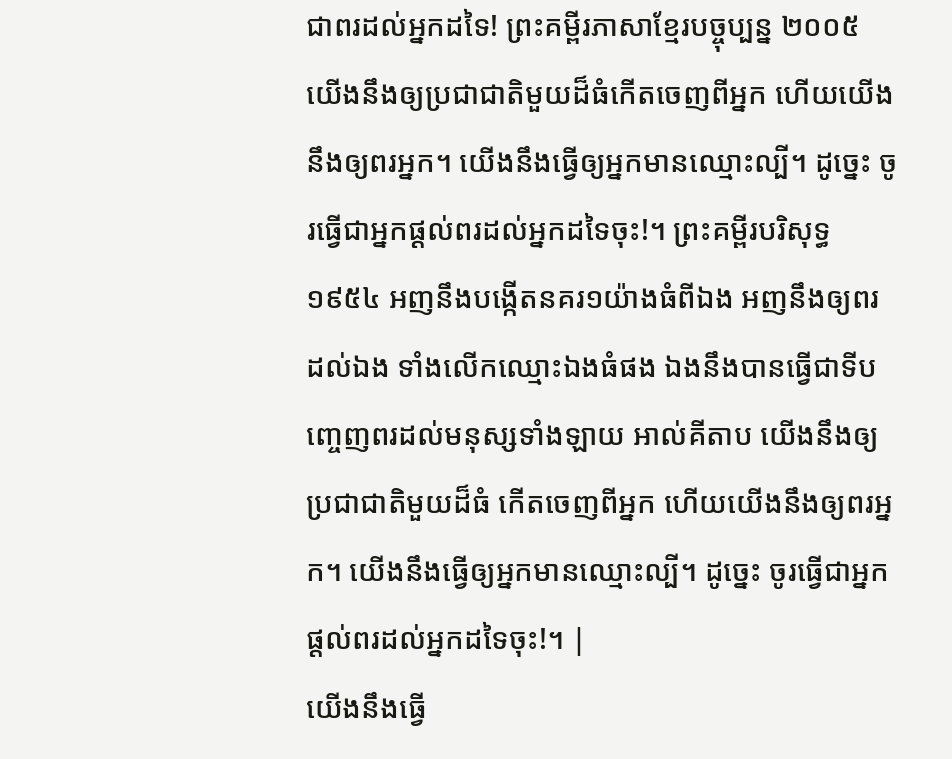ជាពរដល់អ្នកដទៃ! ព្រះគម្ពីរភាសាខ្មែរបច្ចុប្បន្ន ២០០៥ យើងនឹងឲ្យប្រជាជាតិមួយដ៏ធំកើតចេញពីអ្នក ហើយយើងនឹងឲ្យពរអ្នក។ យើងនឹងធ្វើឲ្យអ្នកមានឈ្មោះល្បី។ ដូច្នេះ ចូរធ្វើជាអ្នកផ្ដល់ពរដល់អ្នកដទៃចុះ!។ ព្រះគម្ពីរបរិសុទ្ធ ១៩៥៤ អញនឹងបង្កើតនគរ១យ៉ាងធំពីឯង អញនឹងឲ្យពរដល់ឯង ទាំងលើកឈ្មោះឯងធំផង ឯងនឹងបានធ្វើជាទីបញ្ចេញពរដល់មនុស្សទាំងឡាយ អាល់គីតាប យើងនឹងឲ្យប្រជាជាតិមួយដ៏ធំ កើតចេញពីអ្នក ហើយយើងនឹងឲ្យពរអ្នក។ យើងនឹងធ្វើឲ្យអ្នកមានឈ្មោះល្បី។ ដូច្នេះ ចូរធ្វើជាអ្នកផ្តល់ពរដល់អ្នកដទៃចុះ!។ |
យើងនឹងធ្វើ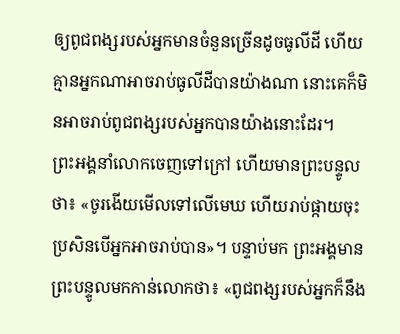ឲ្យពូជពង្សរបស់អ្នកមានចំនួនច្រើនដូចធូលីដី ហើយគ្មានអ្នកណាអាចរាប់ធូលីដីបានយ៉ាងណា នោះគេក៏មិនអាចរាប់ពូជពង្សរបស់អ្នកបានយ៉ាងនោះដែរ។
ព្រះអង្គនាំលោកចេញទៅក្រៅ ហើយមានព្រះបន្ទូលថា៖ «ចូរងើយមើលទៅលើមេឃ ហើយរាប់ផ្កាយចុះ ប្រសិនបើអ្នកអាចរាប់បាន»។ បន្ទាប់មក ព្រះអង្គមានព្រះបន្ទូលមកកាន់លោកថា៖ «ពូជពង្សរបស់អ្នកក៏នឹង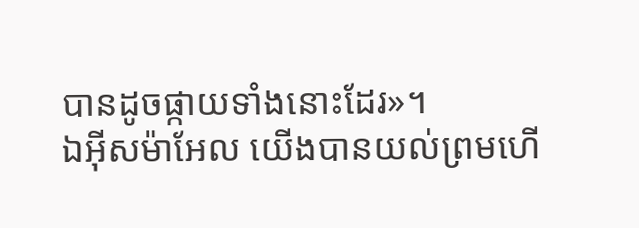បានដូចផ្កាយទាំងនោះដែរ»។
ឯអ៊ីសម៉ាអែល យើងបានយល់ព្រមហើ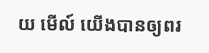យ មើល៍ យើងបានឲ្យពរ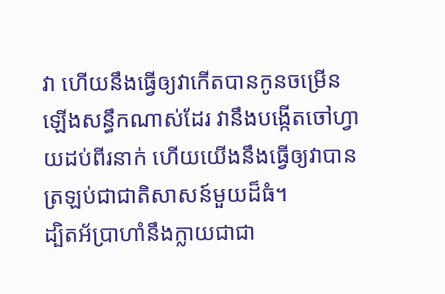វា ហើយនឹងធ្វើឲ្យវាកើតបានកូនចម្រើនឡើងសន្ធឹកណាស់ដែរ វានឹងបង្កើតចៅហ្វាយដប់ពីរនាក់ ហើយយើងនឹងធ្វើឲ្យវាបានត្រឡប់ជាជាតិសាសន៍មួយដ៏ធំ។
ដ្បិតអ័ប្រាហាំនឹងក្លាយជាជា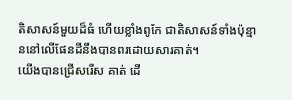តិសាសន៍មួយដ៏ធំ ហើយខ្លាំងពូកែ ជាតិសាសន៍ទាំងប៉ុន្មាននៅលើផែនដីនឹងបានពរដោយសារគាត់។
យើងបានជ្រើសរើស គាត់ ដើ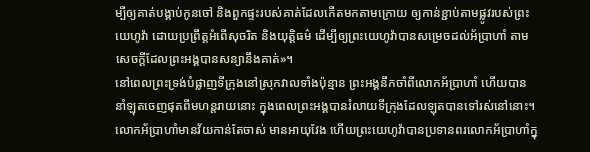ម្បីឲ្យគាត់បង្គាប់កូនចៅ និងពួកផ្ទះរបស់គាត់ដែលកើតមកតាមក្រោយ ឲ្យកាន់ខ្ជាប់តាមផ្លូវរបស់ព្រះយេហូវ៉ា ដោយប្រព្រឹត្តអំពើសុចរិត និងយុត្តិធម៌ ដើម្បីឲ្យព្រះយេហូវ៉ាបានសម្រេចដល់អ័ប្រាហាំ តាមសេចក្ដីដែលព្រះអង្គបានសន្យានឹងគាត់»។
នៅពេលព្រះទ្រង់បំផ្លាញទីក្រុងនៅស្រុកវាលទាំងប៉ុន្មាន ព្រះអង្គនឹកចាំពីលោកអ័ប្រាហាំ ហើយបាននាំឡុតចេញផុតពីមហន្តរាយនោះ ក្នុងពេលព្រះអង្គបានរំលាយទីក្រុងដែលឡុតបានទៅរស់នៅនោះ។
លោកអ័ប្រាហាំមានវ័យកាន់តែចាស់ មានអាយុវែង ហើយព្រះយេហូវ៉ាបានប្រទានពរលោកអ័ប្រាហាំក្នុ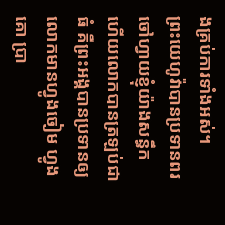ងគ្រប់ការទាំងអស់។
ព្រះយេហូវ៉ាបានប្រទានពរចៅហ្វាយខ្ញុំយ៉ាងសន្ធឹក ហើយលោកបានត្រឡប់ជាធំ គឺព្រះអង្គបានប្រទានឲ្យលោកមានហ្វូងចៀម ហ្វូងគោ ប្រា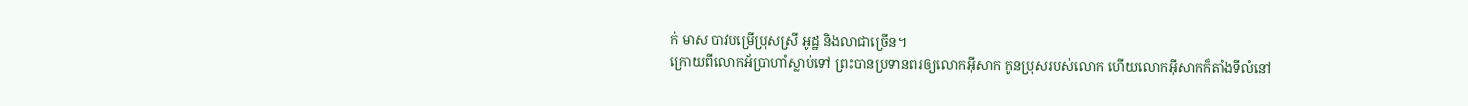ក់ មាស បាវបម្រើប្រុសស្រី អូដ្ឋ និងលាជាច្រើន។
ក្រោយពីលោកអ័ប្រាហាំស្លាប់ទៅ ព្រះបានប្រទានពរឲ្យលោកអ៊ីសាក កូនប្រុសរបស់លោក ហើយលោកអ៊ីសាកក៏តាំងទីលំនៅ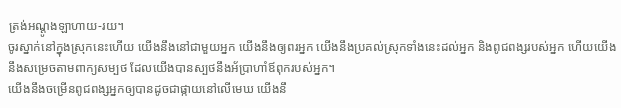ត្រង់អណ្តូងឡាហាយ-រយ។
ចូរស្នាក់នៅក្នុងស្រុកនេះហើយ យើងនឹងនៅជាមួយអ្នក យើងនឹងឲ្យពរអ្នក យើងនឹងប្រគល់ស្រុកទាំងនេះដល់អ្នក និងពូជពង្សរបស់អ្នក ហើយយើងនឹងសម្រេចតាមពាក្យសម្បថ ដែលយើងបានស្បថនឹងអ័ប្រាហាំឪពុករបស់អ្នក។
យើងនឹងចម្រើនពូជពង្សអ្នកឲ្យបានដូចជាផ្កាយនៅលើមេឃ យើងនឹ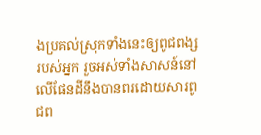ងប្រគល់ស្រុកទាំងនេះឲ្យពូជពង្សរបស់អ្នក រួចអស់ទាំងសាសន៍នៅលើផែនដីនឹងបានពរដោយសារពូជព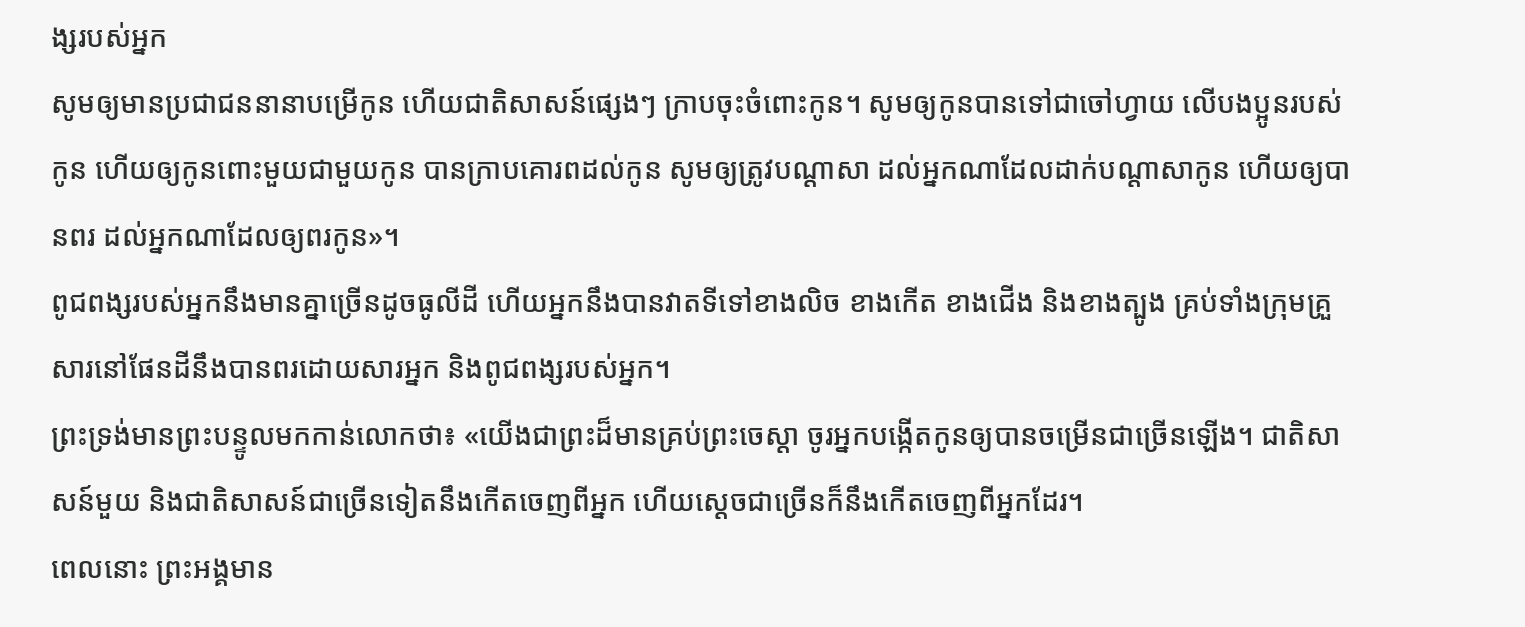ង្សរបស់អ្នក
សូមឲ្យមានប្រជាជននានាបម្រើកូន ហើយជាតិសាសន៍ផ្សេងៗ ក្រាបចុះចំពោះកូន។ សូមឲ្យកូនបានទៅជាចៅហ្វាយ លើបងប្អូនរបស់កូន ហើយឲ្យកូនពោះមួយជាមួយកូន បានក្រាបគោរពដល់កូន សូមឲ្យត្រូវបណ្ដាសា ដល់អ្នកណាដែលដាក់បណ្ដាសាកូន ហើយឲ្យបានពរ ដល់អ្នកណាដែលឲ្យពរកូន»។
ពូជពង្សរបស់អ្នកនឹងមានគ្នាច្រើនដូចធូលីដី ហើយអ្នកនឹងបានវាតទីទៅខាងលិច ខាងកើត ខាងជើង និងខាងត្បូង គ្រប់ទាំងក្រុមគ្រួសារនៅផែនដីនឹងបានពរដោយសារអ្នក និងពូជពង្សរបស់អ្នក។
ព្រះទ្រង់មានព្រះបន្ទូលមកកាន់លោកថា៖ «យើងជាព្រះដ៏មានគ្រប់ព្រះចេស្តា ចូរអ្នកបង្កើតកូនឲ្យបានចម្រើនជាច្រើនឡើង។ ជាតិសាសន៍មួយ និងជាតិសាសន៍ជាច្រើនទៀតនឹងកើតចេញពីអ្នក ហើយស្តេចជាច្រើនក៏នឹងកើតចេញពីអ្នកដែរ។
ពេលនោះ ព្រះអង្គមាន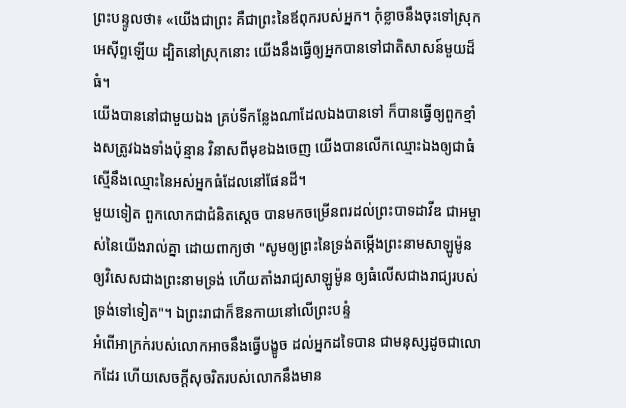ព្រះបន្ទូលថា៖ «យើងជាព្រះ គឺជាព្រះនៃឪពុករបស់អ្នក។ កុំខ្លាចនឹងចុះទៅស្រុកអេស៊ីព្ទឡើយ ដ្បិតនៅស្រុកនោះ យើងនឹងធ្វើឲ្យអ្នកបានទៅជាតិសាសន៍មួយដ៏ធំ។
យើងបាននៅជាមួយឯង គ្រប់ទីកន្លែងណាដែលឯងបានទៅ ក៏បានធ្វើឲ្យពួកខ្មាំងសត្រូវឯងទាំងប៉ុន្មាន វិនាសពីមុខឯងចេញ យើងបានលើកឈ្មោះឯងឲ្យជាធំ ស្មើនឹងឈ្មោះនៃអស់អ្នកធំដែលនៅផែនដី។
មួយទៀត ពួកលោកជាជំនិតស្តេច បានមកចម្រើនពរដល់ព្រះបាទដាវីឌ ជាអម្ចាស់នៃយើងរាល់គ្នា ដោយពាក្យថា "សូមឲ្យព្រះនៃទ្រង់តម្កើងព្រះនាមសាឡូម៉ូន ឲ្យវិសេសជាងព្រះនាមទ្រង់ ហើយតាំងរាជ្យសាឡូម៉ូន ឲ្យធំលើសជាងរាជ្យរបស់ទ្រង់ទៅទៀត"។ ឯព្រះរាជាក៏ឱនកាយនៅលើព្រះបន្ទំ
អំពើអាក្រក់របស់លោកអាចនឹងធ្វើបង្ខូច ដល់អ្នកដទៃបាន ជាមនុស្សដូចជាលោកដែរ ហើយសេចក្ដីសុចរិតរបស់លោកនឹងមាន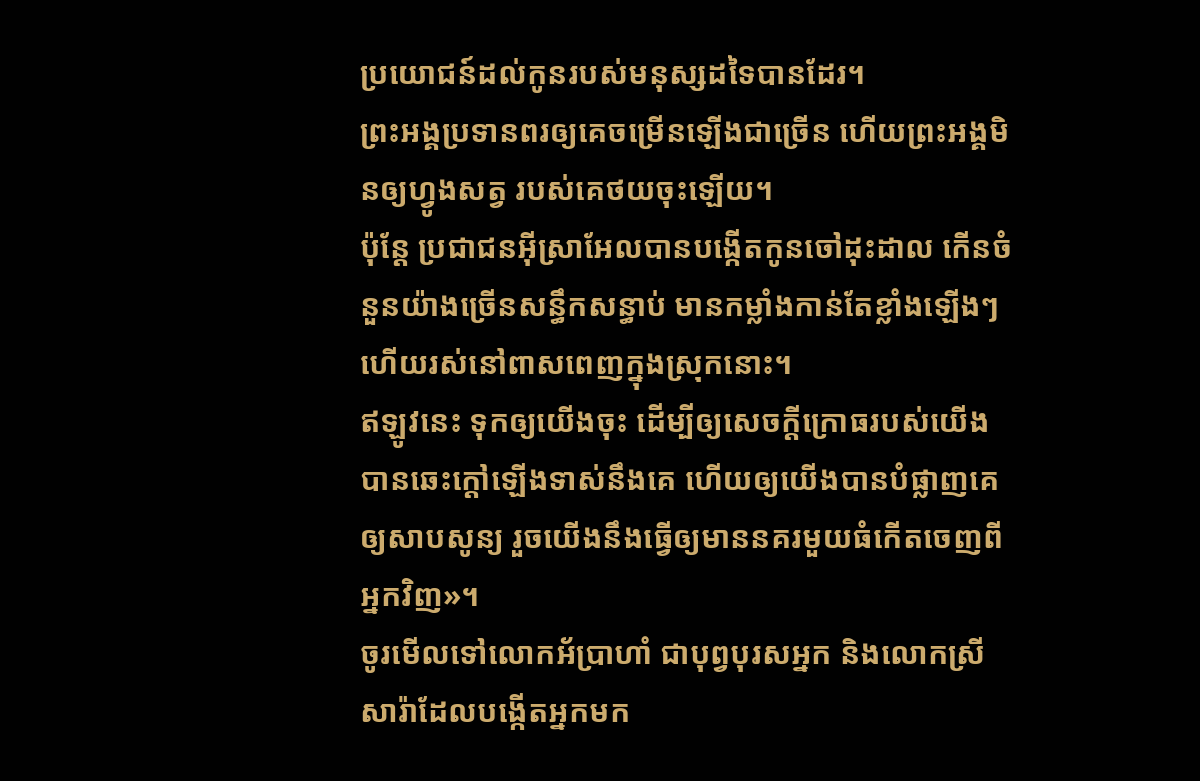ប្រយោជន៍ដល់កូនរបស់មនុស្សដទៃបានដែរ។
ព្រះអង្គប្រទានពរឲ្យគេចម្រើនឡើងជាច្រើន ហើយព្រះអង្គមិនឲ្យហ្វូងសត្វ របស់គេថយចុះឡើយ។
ប៉ុន្តែ ប្រជាជនអ៊ីស្រាអែលបានបង្កើតកូនចៅដុះដាល កើនចំនួនយ៉ាងច្រើនសន្ធឹកសន្ធាប់ មានកម្លាំងកាន់តែខ្លាំងឡើងៗ ហើយរស់នៅពាសពេញក្នុងស្រុកនោះ។
ឥឡូវនេះ ទុកឲ្យយើងចុះ ដើម្បីឲ្យសេចក្ដីក្រោធរបស់យើងបានឆេះក្តៅឡើងទាស់នឹងគេ ហើយឲ្យយើងបានបំផ្លាញគេឲ្យសាបសូន្យ រួចយើងនឹងធ្វើឲ្យមាននគរមួយធំកើតចេញពីអ្នកវិញ»។
ចូរមើលទៅលោកអ័ប្រាហាំ ជាបុព្វបុរសអ្នក និងលោកស្រីសារ៉ាដែលបង្កើតអ្នកមក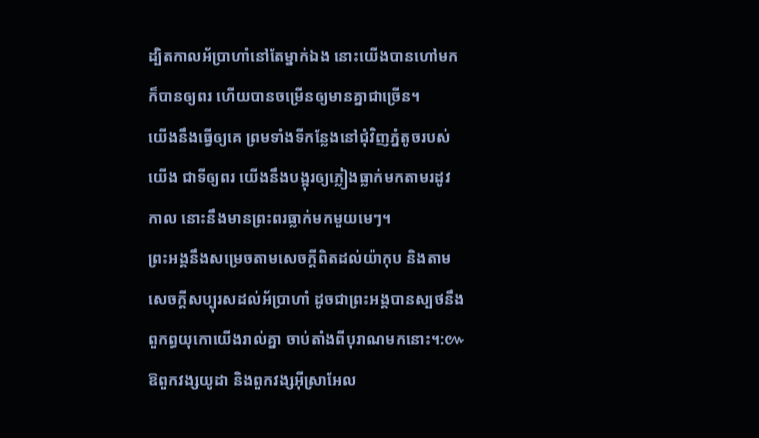ដ្បិតកាលអ័ប្រាហាំនៅតែម្នាក់ឯង នោះយើងបានហៅមក ក៏បានឲ្យពរ ហើយបានចម្រើនឲ្យមានគ្នាជាច្រើន។
យើងនឹងធ្វើឲ្យគេ ព្រមទាំងទីកន្លែងនៅជុំវិញភ្នំតូចរបស់យើង ជាទីឲ្យពរ យើងនឹងបង្អុរឲ្យភ្លៀងធ្លាក់មកតាមរដូវកាល នោះនឹងមានព្រះពរធ្លាក់មកមួយមេៗ។
ព្រះអង្គនឹងសម្រេចតាមសេចក្ដីពិតដល់យ៉ាកុប និងតាមសេចក្ដីសប្បុរសដល់អ័ប្រាហាំ ដូចជាព្រះអង្គបានស្បថនឹងពួកព្ធយុកោយើងរាល់គ្នា ចាប់តាំងពីបុរាណមកនោះ។:៚
ឱពួកវង្សយូដា និងពួកវង្សអ៊ីស្រាអែល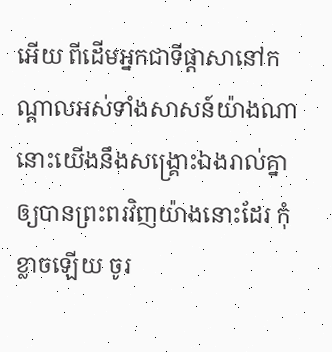អើយ ពីដើមអ្នកជាទីផ្ដាសានៅកណ្ដាលអស់ទាំងសាសន៍យ៉ាងណា នោះយើងនឹងសង្គ្រោះឯងរាល់គ្នាឲ្យបានព្រះពរវិញយ៉ាងនោះដែរ កុំខ្លាចឡើយ ចូរ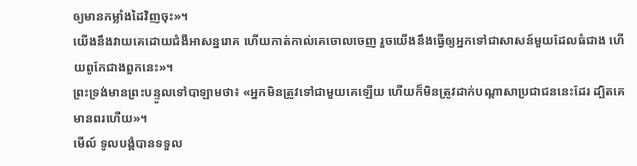ឲ្យមានកម្លាំងដៃវិញចុះ»។
យើងនឹងវាយគេដោយជំងឺអាសន្នរោគ ហើយកាត់កាល់គេចោលចេញ រួចយើងនឹងធ្វើឲ្យអ្នកទៅជាសាសន៍មួយដែលធំជាង ហើយពូកែជាងពួកនេះ»។
ព្រះទ្រង់មានព្រះបន្ទូលទៅបាឡាមថា៖ «អ្នកមិនត្រូវទៅជាមួយគេឡើយ ហើយក៏មិនត្រូវដាក់បណ្ដាសាប្រជាជននេះដែរ ដ្បិតគេមានពរហើយ»។
មើល៍ ទូលបង្គំបានទទួល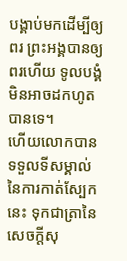បង្គាប់មកដើម្បីឲ្យពរ ព្រះអង្គបានឲ្យពរហើយ ទូលបង្គំមិនអាចដកហូតបានទេ។
ហើយលោកបានទទួលទីសម្គាល់នៃការកាត់ស្បែកនេះ ទុកជាត្រានៃសេចក្តីសុ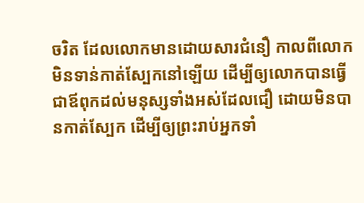ចរិត ដែលលោកមានដោយសារជំនឿ កាលពីលោកមិនទាន់កាត់ស្បែកនៅឡើយ ដើម្បីឲ្យលោកបានធ្វើជាឪពុកដល់មនុស្សទាំងអស់ដែលជឿ ដោយមិនបានកាត់ស្បែក ដើម្បីឲ្យព្រះរាប់អ្នកទាំ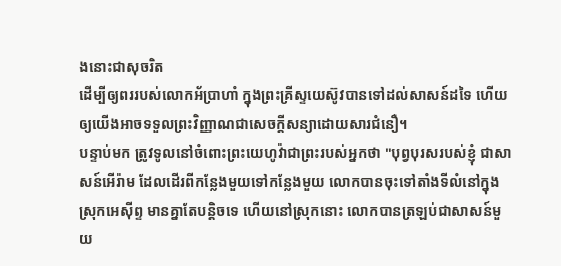ងនោះជាសុចរិត
ដើម្បីឲ្យពររបស់លោកអ័ប្រាហាំ ក្នុងព្រះគ្រីស្ទយេស៊ូវបានទៅដល់សាសន៍ដទៃ ហើយឲ្យយើងអាចទទួលព្រះវិញ្ញាណជាសេចក្តីសន្យាដោយសារជំនឿ។
បន្ទាប់មក ត្រូវទូលនៅចំពោះព្រះយេហូវ៉ាជាព្រះរបស់អ្នកថា "បុព្វបុរសរបស់ខ្ញុំ ជាសាសន៍អើរ៉ាម ដែលដើរពីកន្លែងមួយទៅកន្លែងមួយ លោកបានចុះទៅតាំងទីលំនៅក្នុងស្រុកអេស៊ីព្ទ មានគ្នាតែបន្តិចទេ ហើយនៅស្រុកនោះ លោកបានត្រឡប់ជាសាសន៍មួយ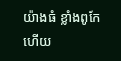យ៉ាងធំ ខ្លាំងពូកែ ហើយ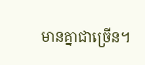មានគ្នាជាច្រើន។